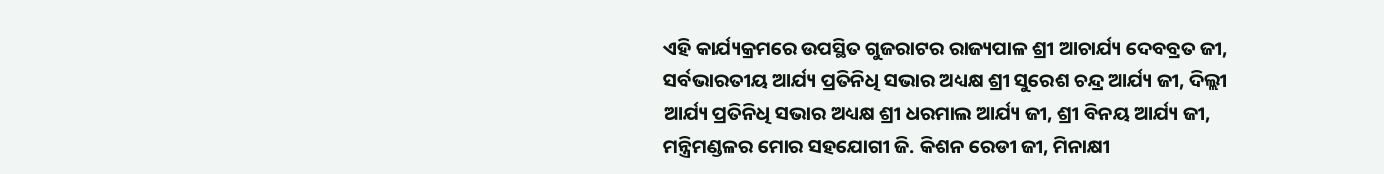ଏହି କାର୍ଯ୍ୟକ୍ରମରେ ଉପସ୍ଥିତ ଗୁଜରାଟର ରାଜ୍ୟପାଳ ଶ୍ରୀ ଆଚାର୍ଯ୍ୟ ଦେବବ୍ରତ ଜୀ, ସର୍ବଭାରତୀୟ ଆର୍ଯ୍ୟ ପ୍ରତିନିଧି ସଭାର ଅଧ୍ୟକ୍ଷ ଶ୍ରୀ ସୁରେଶ ଚନ୍ଦ୍ର ଆର୍ଯ୍ୟ ଜୀ, ଦିଲ୍ଲୀ ଆର୍ଯ୍ୟ ପ୍ରତିନିଧି ସଭାର ଅଧ୍ୟକ୍ଷ ଶ୍ରୀ ଧରମାଲ ଆର୍ଯ୍ୟ ଜୀ, ଶ୍ରୀ ବିନୟ ଆର୍ଯ୍ୟ ଜୀ, ମନ୍ତ୍ରିମଣ୍ଡଳର ମୋର ସହଯୋଗୀ ଜି. କିଶନ ରେଡୀ ଜୀ, ମିନାକ୍ଷୀ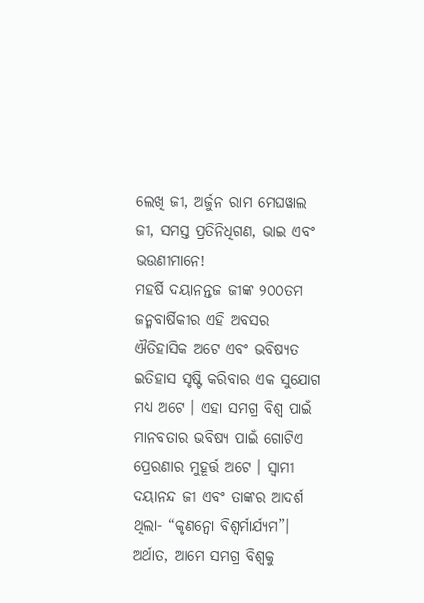ଲେଖି ଜୀ, ଅର୍ଜୁନ ରାମ ମେଘୱାଲ ଜୀ, ସମସ୍ତ ପ୍ରତିନିଧିଗଣ, ଭାଇ ଏବଂ ଭଉଣୀମାନେ!
ମହର୍ଷି ଦୟାନନ୍ତଜ ଜୀଙ୍କ ୨୦୦ତମ ଜନ୍ମବାର୍ଷିକୀର ଏହି ଅବସର ଐତିହାସିକ ଅଟେ ଏବଂ ଭବିଷ୍ୟତ ଇତିହାସ ସୃଷ୍ଟି କରିବାର ଏକ ସୁଯୋଗ ମଧ୍ୟ ଅଟେ । ଏହା ସମଗ୍ର ବିଶ୍ୱ ପାଇଁ ମାନବତାର ଭବିଷ୍ୟ ପାଇଁ ଗୋଟିଏ ପ୍ରେରଣାର ମୁହୂର୍ତ୍ତ ଅଟେ । ସ୍ୱାମୀ ଦୟାନନ୍ଦ ଜୀ ଏବଂ ତାଙ୍କର ଆଦର୍ଶ ଥିଲା- “କୃଣନ୍ୱୋ ବିଶ୍ୱର୍ମାର୍ଯ୍ୟମ”। ଅର୍ଥାତ, ଆମେ ସମଗ୍ର ବିଶ୍ୱକୁ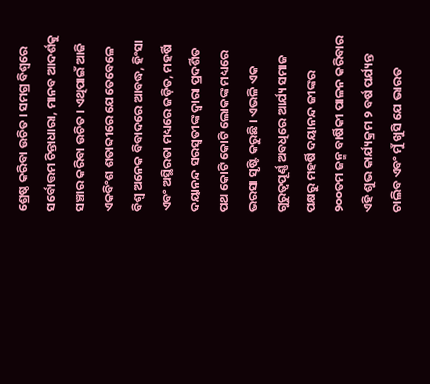ଶ୍ରେଷ୍ଠ କରିବା ଉଚିତ । ସମଗ୍ର ବିଶ୍ୱରେ ସର୍ବୋତ୍ତମ ଚିନ୍ତାଧାରା, ମାନବ ଆଦର୍ଶକୁ ସଞ୍ଚାର କରିବା ଉଚିତ । ଏଥିପାଇଁ ଆଜି ଏକବିଂଶ ଶତାବ୍ଦୀରେ ଯେତେବେଳେ ବିଶ୍ୱ ଅନେକ ବିବାଦରେ ଆବଦ୍ଧ, ହିଂସା ଏବଂ ଅସ୍ଥିରତା ମଧ୍ୟରେ ଜଡ଼ିତ, ମହର୍ଷି ଦୟାନନ୍ଦ ସରସ୍ୱତୀଙ୍କ ଦ୍ୱାରା ପ୍ରଦର୍ଶିତ ପଥ କୋଟି କୋଟି ଲୋକଙ୍କ ମଧ୍ୟରେ ଭରସା ସୃଷ୍ଟି କରୁଛି । ଏଭଳି ଏକ ଗୁରୁତ୍ୱପୂର୍ଣ୍ଣ ଅବଧିରେ ଆର୍ଯ୍ୟ ସମାଜ ପକ୍ଷରୁ ମହର୍ଷି ଦୟାନନ୍ଦ ଜୀଙ୍କର ୨୦୦ତମ ଜନ୍ମ ବାର୍ଷିକୀ ପାଳନ କରିବାର ଏହି ଶୁଭ କାର୍ଯ୍ୟକ୍ରମ ୨ ବର୍ଷ ପର୍ଯ୍ୟନ୍ତ ଚାଲିବ ଏବଂ ମୁଁ ଖୁସି ଯେ ଭାରତ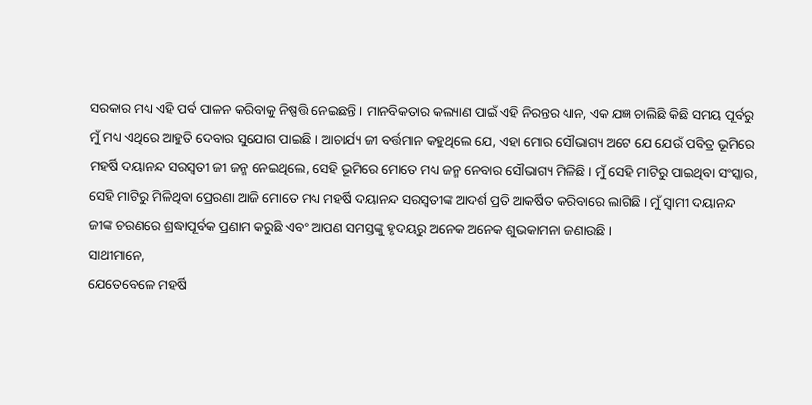ସରକାର ମଧ୍ୟ ଏହି ପର୍ବ ପାଳନ କରିବାକୁ ନିଷ୍ପତ୍ତି ନେଇଛନ୍ତି । ମାନବିକତାର କଲ୍ୟାଣ ପାଇଁ ଏହି ନିରନ୍ତର ଧ୍ୟାନ, ଏକ ଯଜ୍ଞ ଚାଲିଛି କିଛି ସମୟ ପୂର୍ବରୁ ମୁଁ ମଧ୍ୟ ଏଥିରେ ଆହୁତି ଦେବାର ସୁଯୋଗ ପାଇଛି । ଆଚାର୍ଯ୍ୟ ଜୀ ବର୍ତ୍ତମାନ କହୁଥିଲେ ଯେ, ଏହା ମୋର ସୌଭାଗ୍ୟ ଅଟେ ଯେ ଯେଉଁ ପବିତ୍ର ଭୂମିରେ ମହର୍ଷି ଦୟାନନ୍ଦ ସରସ୍ୱତୀ ଜୀ ଜନ୍ମ ନେଇଥିଲେ, ସେହି ଭୂମିରେ ମୋତେ ମଧ୍ୟ ଜନ୍ମ ନେବାର ସୌଭାଗ୍ୟ ମିଳିଛି । ମୁଁ ସେହି ମାଟିରୁ ପାଇଥିବା ସଂସ୍କାର, ସେହି ମାଟିରୁ ମିଳିଥିବା ପ୍ରେରଣା ଆଜି ମୋତେ ମଧ୍ୟ ମହର୍ଷି ଦୟାନନ୍ଦ ସରସ୍ୱତୀଙ୍କ ଆଦର୍ଶ ପ୍ରତି ଆକର୍ଷିତ କରିବାରେ ଲାଗିଛି । ମୁଁ ସ୍ୱାମୀ ଦୟାନନ୍ଦ ଜୀଙ୍କ ଚରଣରେ ଶ୍ରଦ୍ଧାପୂର୍ବକ ପ୍ରଣାମ କରୁଛି ଏବଂ ଆପଣ ସମସ୍ତଙ୍କୁ ହୃଦୟରୁ ଅନେକ ଅନେକ ଶୁଭକାମନା ଜଣାଉଛି ।
ସାଥୀମାନେ,
ଯେତେବେଳେ ମହର୍ଷି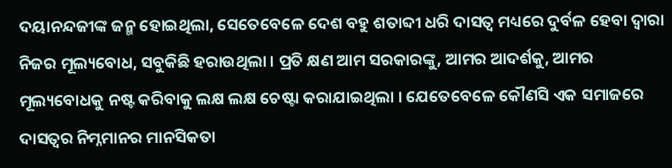ଦୟାନନ୍ଦଜୀଙ୍କ ଜନ୍ମ ହୋଇଥିଲା, ସେତେବେଳେ ଦେଶ ବହୁ ଶତାବ୍ଦୀ ଧରି ଦାସତ୍ୱ ମଧ୍ୟରେ ଦୁର୍ବଳ ହେବା ଦ୍ୱାରା ନିଜର ମୂଲ୍ୟବୋଧ, ସବୁକିଛି ହରାଉଥିଲା । ପ୍ରତି କ୍ଷଣ ଆମ ସରକାରଙ୍କୁ, ଆମର ଆଦର୍ଶକୁ, ଆମର ମୂଲ୍ୟବୋଧକୁ ନଷ୍ଟ କରିବାକୁ ଲକ୍ଷ ଲକ୍ଷ ଚେଷ୍ଟା କରାଯାଇଥିଲା । ଯେତେବେଳେ କୌଣସି ଏକ ସମାଜରେ ଦାସତ୍ୱର ନିମ୍ନମାନର ମାନସିକତା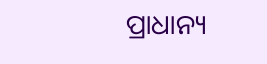ପ୍ରାଧାନ୍ୟ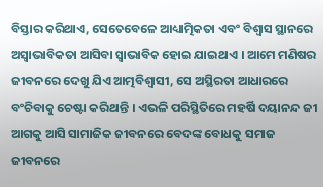ବିସ୍ତାର କରିଥାଏ, ସେତେବେଳେ ଆଧ୍ୟାତ୍ମିକତା ଏବଂ ବିଶ୍ୱାସ ସ୍ଥାନରେ ଅସ୍ୱାଭାବିକତା ଆସିବା ସ୍ୱାଭାବିକ ହୋଇ ଯାଇଥାଏ । ଆମେ ମଣିଷର ଜୀବନରେ ଦେଖୁ ଯିଏ ଆତ୍ମବିଶ୍ୱାସୀ, ସେ ଅସ୍ଥିରତା ଆଧାରରେ ବଂଚିବାକୁ ଚେଷ୍ଟା କରିଥାନ୍ତି । ଏଭଳି ପରିସ୍ଥିତିରେ ମହର୍ଷି ଦୟାନନ୍ଦ ଜୀ ଆଗକୁ ଆସି ସାମାଜିକ ଜୀବନରେ ବେଦଙ୍କ ବୋଧକୁ ସମାଜ ଜୀବନରେ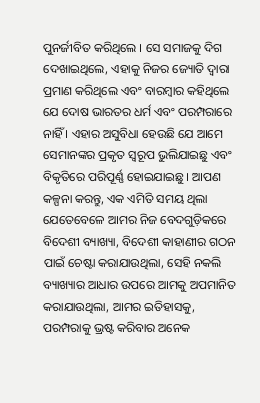ପୁନର୍ଜୀବିତ କରିଥିଲେ । ସେ ସମାଜକୁ ଦିଗ ଦେଖାଇଥିଲେ, ଏହାକୁ ନିଜର ଜ୍ୟୋତି ଦ୍ୱାରା ପ୍ରମାଣ କରିଥିଲେ ଏବଂ ବାରମ୍ବାର କହିଥିଲେ ଯେ ଦୋଷ ଭାରତର ଧର୍ମ ଏବଂ ପରମ୍ପରାରେ ନାହିଁ । ଏହାର ଅସୁବିଧା ହେଉଛି ଯେ ଆମେ ସେମାନଙ୍କର ପ୍ରକୃତ ସ୍ୱରୂପ ଭୁଲିଯାଇଛୁ ଏବଂ ବିକୃତିରେ ପରିପୂର୍ଣ୍ଣ ହୋଇଯାଇଛୁ । ଆପଣ କଳ୍ପନା କରନ୍ତୁ, ଏକ ଏମିତି ସମୟ ଥିଲା ଯେତେବେଳେ ଆମର ନିଜ ବେଦଗୁଡ଼ିକରେ ବିଦେଶୀ ବ୍ୟାଖ୍ୟା, ବିଦେଶୀ କାହାଣୀର ଗଠନ ପାଇଁ ଚେଷ୍ଟା କରାଯାଉଥିଲା, ସେହି ନକଲି ବ୍ୟାଖ୍ୟାର ଆଧାର ଉପରେ ଆମକୁ ଅପମାନିତ କରାଯାଉଥିଲା, ଆମର ଇତିହାସକୁ, ପରମ୍ପରାକୁ ଭ୍ରଷ୍ଟ କରିବାର ଅନେକ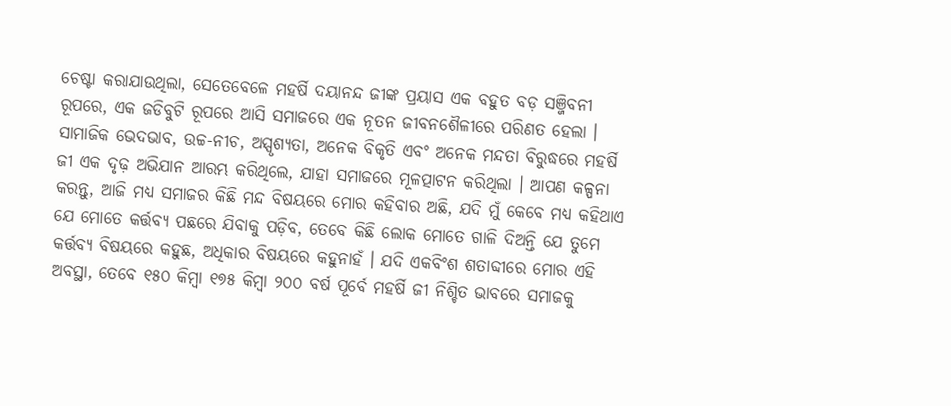ଚେଷ୍ଟା କରାଯାଉଥିଲା, ସେତେବେଳେ ମହର୍ଷି ଦୟାନନ୍ଦ ଜୀଙ୍କ ପ୍ରୟାସ ଏକ ବହୁତ ବଡ଼ ସଞ୍ଜିବନୀ ରୂପରେ, ଏକ ଜଡିବୁଟି ରୂପରେ ଆସି ସମାଜରେ ଏକ ନୂତନ ଜୀବନଶୈଳୀରେ ପରିଣତ ହେଲା । ସାମାଜିକ ଭେଦଭାବ, ଉଚ୍ଚ-ନୀଚ, ଅସ୍ପୃଶ୍ୟତା, ଅନେକ ବିକୃତି ଏବଂ ଅନେକ ମନ୍ଦତା ବିରୁଦ୍ଧରେ ମହର୍ଷି ଜୀ ଏକ ଦୃଢ଼ ଅଭିଯାନ ଆରମ୍ଭ କରିଥିଲେ, ଯାହା ସମାଜରେ ମୂଳତ୍ପାଟନ କରିଥିଲା । ଆପଣ କଳ୍ପନା କରନ୍ତୁ, ଆଜି ମଧ୍ୟ ସମାଜର କିଛି ମନ୍ଦ ବିଷୟରେ ମୋର କହିବାର ଅଛି, ଯଦି ମୁଁ କେବେ ମଧ୍ୟ କହିଥାଏ ଯେ ମୋତେ କର୍ତ୍ତବ୍ୟ ପଛରେ ଯିବାକୁ ପଡ଼ିବ, ତେବେ କିଛି ଲୋକ ମୋତେ ଗାଳି ଦିଅନ୍ତି ଯେ ତୁମେ କର୍ତ୍ତବ୍ୟ ବିଷୟରେ କହୁଛ, ଅଧିକାର ବିଷୟରେ କହୁନାହଁ । ଯଦି ଏକବିଂଶ ଶତାବ୍ଦୀରେ ମୋର ଏହି ଅବସ୍ଥା, ତେବେ ୧୫୦ କିମ୍ବା ୧୭୫ କିମ୍ବା ୨୦୦ ବର୍ଷ ପୂର୍ବେ ମହର୍ଷି ଜୀ ନିଶ୍ଚିତ ଭାବରେ ସମାଜକୁ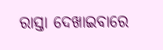ରାସ୍ତା ଦେଖାଇବାରେ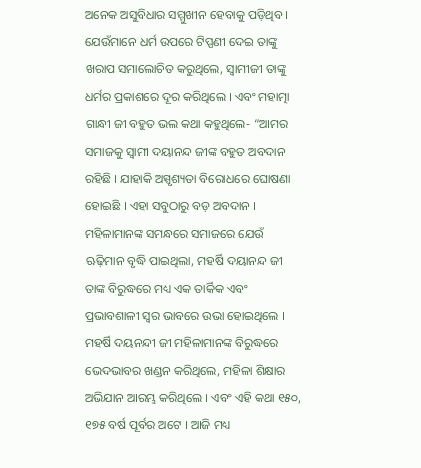ଅନେକ ଅସୁବିଧାର ସମ୍ମୁଖୀନ ହେବାକୁ ପଡ଼ିଥିବ । ଯେଉଁମାନେ ଧର୍ମ ଉପରେ ଟିପ୍ପଣୀ ଦେଇ ତାଙ୍କୁ ଖରାପ ସମାଲୋଚିତ କରୁଥିଲେ, ସ୍ୱାମୀଜୀ ତାଙ୍କୁ ଧର୍ମର ପ୍ରକାଶରେ ଦୂର କରିଥିଲେ । ଏବଂ ମହାତ୍ମା ଗାନ୍ଧୀ ଜୀ ବହୁତ ଭଲ କଥା କହୁଥିଲେ- “ଆମର ସମାଜକୁ ସ୍ୱାମୀ ଦୟାନନ୍ଦ ଜୀଙ୍କ ବହୁତ ଅବଦାନ ରହିଛି । ଯାହାକି ଅସ୍ପୃଶ୍ୟତା ବିରୋଧରେ ଘୋଷଣା ହୋଇଛି । ଏହା ସବୁଠାରୁ ବଡ଼ ଅବଦାନ । ମହିଳାମାନଙ୍କ ସମନ୍ଧରେ ସମାଜରେ ଯେଉଁ ଋଢ଼ିମାନ ବୃଦ୍ଧି ପାଇଥିଲା, ମହର୍ଷି ଦୟାନନ୍ଦ ଜୀ ତାଙ୍କ ବିରୁଦ୍ଧରେ ମଧ୍ୟ ଏକ ତାର୍କିକ ଏବଂ ପ୍ରଭାବଶାଳୀ ସ୍ୱର ଭାବରେ ଉଭା ହୋଇଥିଲେ । ମହର୍ଷି ଦୟନନ୍ଦୀ ଜୀ ମହିଳାମାନଙ୍କ ବିରୁଦ୍ଧରେ ଭେଦଭାବର ଖଣ୍ଡନ କରିଥିଲେ, ମହିଳା ଶିକ୍ଷାର ଅଭିଯାନ ଆରମ୍ଭ କରିଥିଲେ । ଏବଂ ଏହି କଥା ୧୫୦, ୧୭୫ ବର୍ଷ ପୂର୍ବର ଅଟେ । ଆଜି ମଧ୍ୟ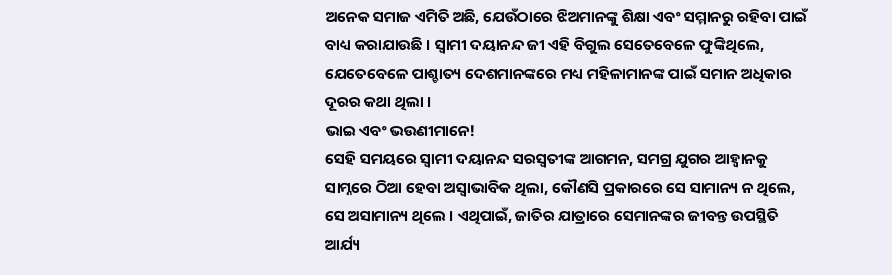ଅନେକ ସମାଜ ଏମିତି ଅଛି, ଯେଉଁଠାରେ ଝିଅମାନଙ୍କୁ ଶିକ୍ଷା ଏବଂ ସମ୍ମାନରୁ ରହିବା ପାଇଁ ବାଧ୍ୟ କରାଯାଉଛି । ସ୍ୱାମୀ ଦୟାନନ୍ଦ ଜୀ ଏହି ବିଗୁଲ ସେତେବେଳେ ଫୁଙ୍କିଥିଲେ, ଯେତେବେଳେ ପାଶ୍ଚାତ୍ୟ ଦେଶମାନଙ୍କରେ ମଧ୍ୟ ମହିଳାମାନଙ୍କ ପାଇଁ ସମାନ ଅଧିକାର ଦୂରର କଥା ଥିଲା ।
ଭାଇ ଏବଂ ଭଉଣୀମାନେ!
ସେହି ସମୟରେ ସ୍ୱାମୀ ଦୟାନନ୍ଦ ସରସ୍ୱତୀଙ୍କ ଆଗମନ, ସମଗ୍ର ଯୁଗର ଆହ୍ୱାନକୁ ସାମ୍ନରେ ଠିଆ ହେବା ଅସ୍ୱାଭାବିକ ଥିଲା, କୌଣସି ପ୍ରକାରରେ ସେ ସାମାନ୍ୟ ନ ଥିଲେ, ସେ ଅସାମାନ୍ୟ ଥିଲେ । ଏଥିପାଇଁ, ଜାତିର ଯାତ୍ରାରେ ସେମାନଙ୍କର ଜୀବନ୍ତ ଉପସ୍ଥିତି ଆର୍ଯ୍ୟ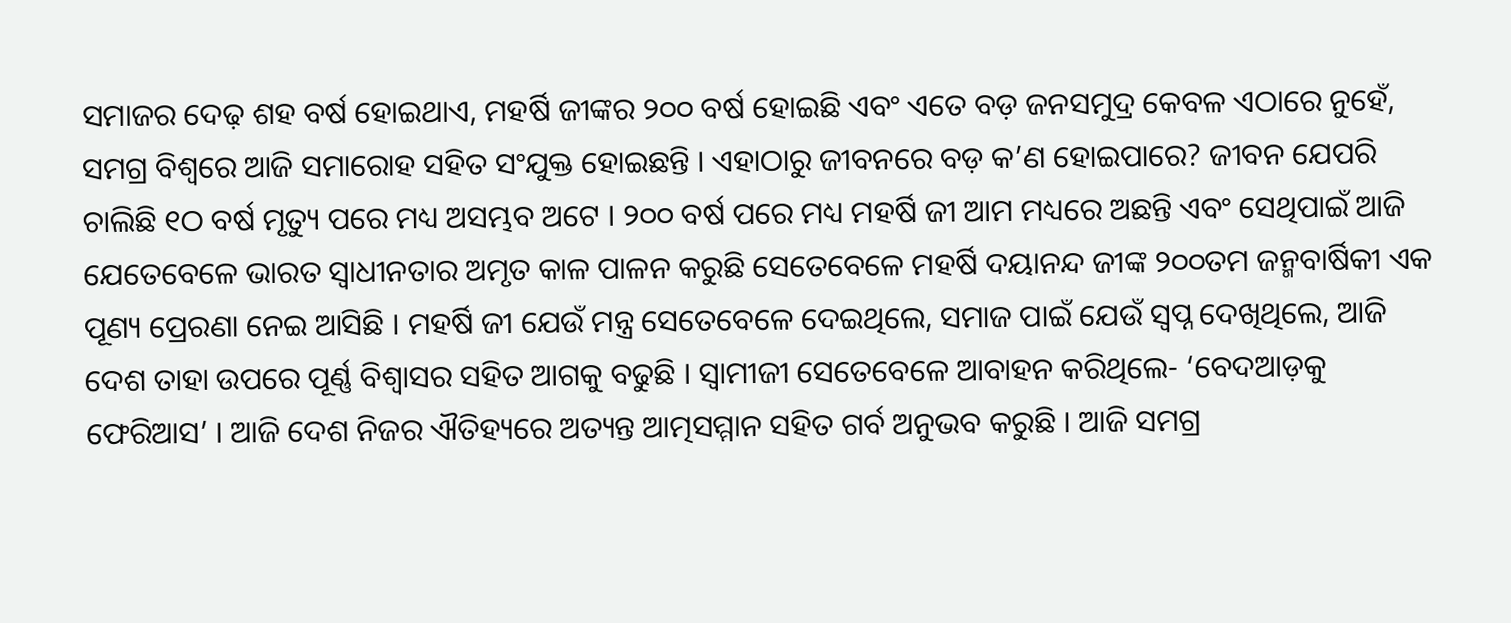ସମାଜର ଦେଢ଼ ଶହ ବର୍ଷ ହୋଇଥାଏ, ମହର୍ଷି ଜୀଙ୍କର ୨୦୦ ବର୍ଷ ହୋଇଛି ଏବଂ ଏତେ ବଡ଼ ଜନସମୁଦ୍ର କେବଳ ଏଠାରେ ନୁହେଁ, ସମଗ୍ର ବିଶ୍ୱରେ ଆଜି ସମାରୋହ ସହିତ ସଂଯୁକ୍ତ ହୋଇଛନ୍ତି । ଏହାଠାରୁ ଜୀବନରେ ବଡ଼ କ’ଣ ହୋଇପାରେ? ଜୀବନ ଯେପରି ଚାଲିଛି ୧ଠ ବର୍ଷ ମୃତ୍ୟୁ ପରେ ମଧ୍ୟ ଅସମ୍ଭବ ଅଟେ । ୨୦୦ ବର୍ଷ ପରେ ମଧ୍ୟ ମହର୍ଷି ଜୀ ଆମ ମଧ୍ୟରେ ଅଛନ୍ତି ଏବଂ ସେଥିପାଇଁ ଆଜି ଯେତେବେଳେ ଭାରତ ସ୍ୱାଧୀନତାର ଅମୃତ କାଳ ପାଳନ କରୁଛି ସେତେବେଳେ ମହର୍ଷି ଦୟାନନ୍ଦ ଜୀଙ୍କ ୨୦୦ତମ ଜନ୍ମବାର୍ଷିକୀ ଏକ ପୂଣ୍ୟ ପ୍ରେରଣା ନେଇ ଆସିଛି । ମହର୍ଷି ଜୀ ଯେଉଁ ମନ୍ତ୍ର ସେତେବେଳେ ଦେଇଥିଲେ, ସମାଜ ପାଇଁ ଯେଉଁ ସ୍ୱପ୍ନ ଦେଖିଥିଲେ, ଆଜି ଦେଶ ତାହା ଉପରେ ପୂର୍ଣ୍ଣ ବିଶ୍ୱାସର ସହିତ ଆଗକୁ ବଢୁଛି । ସ୍ୱାମୀଜୀ ସେତେବେଳେ ଆବାହନ କରିଥିଲେ- ‘ବେଦଆଡ଼କୁ ଫେରିଆସ’ । ଆଜି ଦେଶ ନିଜର ଐତିହ୍ୟରେ ଅତ୍ୟନ୍ତ ଆତ୍ମସମ୍ମାନ ସହିତ ଗର୍ବ ଅନୁଭବ କରୁଛି । ଆଜି ସମଗ୍ର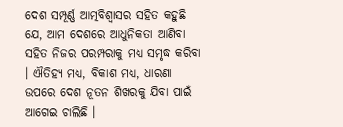ଦେଶ ସମ୍ପୂର୍ଣ୍ଣ ଆତ୍ମବିଶ୍ୱାସର ସହିତ କହୁଛି ଯେ, ଆମ ଦେଶରେ ଆଧୁନିକତା ଆଣିବା ସହିତ ନିଜର ପରମ୍ପରାକୁ ମଧ୍ୟ ସମୃଦ୍ଧ କରିବା । ଐତିହ୍ୟ ମଧ୍ୟ, ବିକାଶ ମଧ୍ୟ, ଧାରଣା ଉପରେ ଦେଶ ନୂତନ ଶିଖରକୁ ଯିବା ପାଇଁ ଆଗେଇ ଚାଲିଛି ।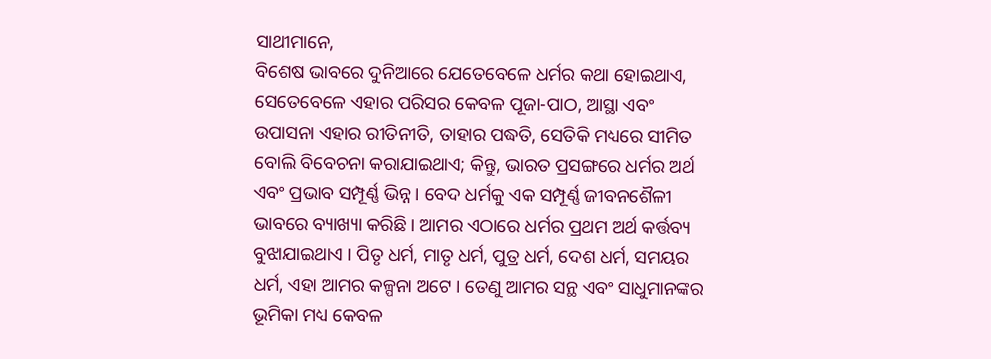ସାଥୀମାନେ,
ବିଶେଷ ଭାବରେ ଦୁନିଆରେ ଯେତେବେଳେ ଧର୍ମର କଥା ହୋଇଥାଏ, ସେତେବେଳେ ଏହାର ପରିସର କେବଳ ପୂଜା-ପାଠ, ଆସ୍ଥା ଏବଂ ଉପାସନା ଏହାର ରୀତିନୀତି, ତାହାର ପଦ୍ଧତି, ସେତିକି ମଧ୍ୟରେ ସୀମିତ ବୋଲି ବିବେଚନା କରାଯାଇଥାଏ; କିନ୍ତୁ, ଭାରତ ପ୍ରସଙ୍ଗରେ ଧର୍ମର ଅର୍ଥ ଏବଂ ପ୍ରଭାବ ସମ୍ପୂର୍ଣ୍ଣ ଭିନ୍ନ । ବେଦ ଧର୍ମକୁ ଏକ ସମ୍ପୂର୍ଣ୍ଣ ଜୀବନଶୈଳୀ ଭାବରେ ବ୍ୟାଖ୍ୟା କରିଛି । ଆମର ଏଠାରେ ଧର୍ମର ପ୍ରଥମ ଅର୍ଥ କର୍ତ୍ତବ୍ୟ ବୁଝାଯାଇଥାଏ । ପିତୃ ଧର୍ମ, ମାତୃ ଧର୍ମ, ପୁତ୍ର ଧର୍ମ, ଦେଶ ଧର୍ମ, ସମୟର ଧର୍ମ, ଏହା ଆମର କଳ୍ପନା ଅଟେ । ତେଣୁ ଆମର ସନ୍ଥ ଏବଂ ସାଧୁମାନଙ୍କର ଭୂମିକା ମଧ୍ୟ କେବଳ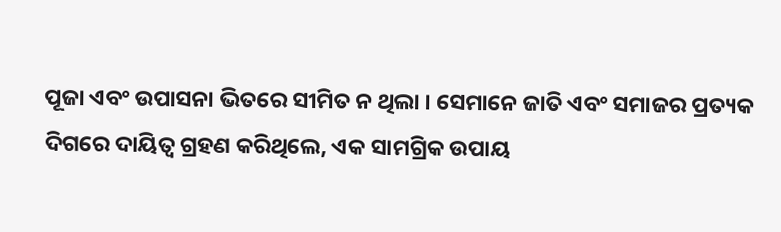ପୂଜା ଏବଂ ଉପାସନା ଭିତରେ ସୀମିତ ନ ଥିଲା । ସେମାନେ ଜାତି ଏବଂ ସମାଜର ପ୍ରତ୍ୟକ ଦିଗରେ ଦାୟିତ୍ୱ ଗ୍ରହଣ କରିଥିଲେ, ଏକ ସାମଗ୍ରିକ ଉପାୟ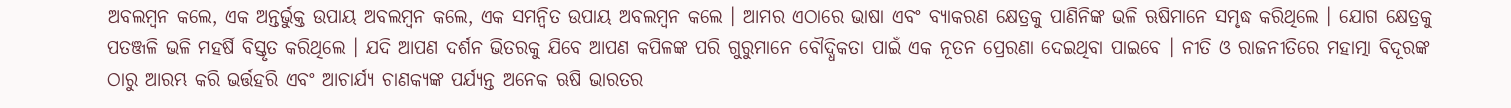ଅବଲମ୍ବନ କଲେ, ଏକ ଅନ୍ତର୍ଭୁକ୍ତ ଉପାୟ ଅବଲମ୍ବନ କଲେ, ଏକ ସମନ୍ୱିତ ଉପାୟ ଅବଲମ୍ବନ କଲେ । ଆମର ଏଠାରେ ଭାଷା ଏବଂ ବ୍ୟାକରଣ କ୍ଷେତ୍ରକୁ ପାଣିନିଙ୍କ ଭଳି ଋଷିମାନେ ସମୃଦ୍ଧ କରିଥିଲେ । ଯୋଗ କ୍ଷେତ୍ରକୁ ପତଞ୍ଜଳି ଭଳି ମହର୍ଷି ବିସ୍ତୃତ କରିଥିଲେ । ଯଦି ଆପଣ ଦର୍ଶନ ଭିତରକୁ ଯିବେ ଆପଣ କପିଳଙ୍କ ପରି ଗୁରୁମାନେ ବୌଦ୍ଧିକତା ପାଇଁ ଏକ ନୂତନ ପ୍ରେରଣା ଦେଇଥିବା ପାଇବେ । ନୀତି ଓ ରାଜନୀତିରେ ମହାତ୍ମା ବିଦୂରଙ୍କ ଠାରୁ ଆରମ୍ଭ କରି ଭର୍ତ୍ତହରି ଏବଂ ଆଚାର୍ଯ୍ୟ ଚାଣକ୍ୟଙ୍କ ପର୍ଯ୍ୟନ୍ତ ଅନେକ ଋଷି ଭାରତର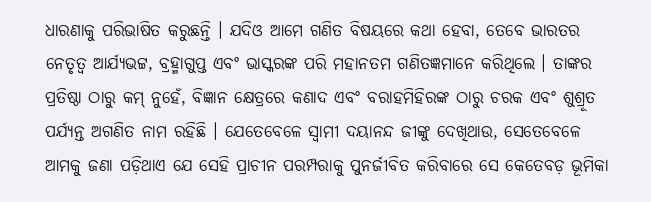ଧାରଣାକୁ ପରିଭାଷିତ କରୁଛନ୍ତି । ଯଦିଓ ଆମେ ଗଣିତ ବିଷୟରେ କଥା ହେବା, ତେବେ ଭାରତର ନେତୃତ୍ୱ ଆର୍ଯ୍ୟଭଟ୍ଟ, ବ୍ରହ୍ମାଗୁପ୍ତ ଏବଂ ଭାସ୍କରଙ୍କ ପରି ମହାନତମ ଗଣିତଜ୍ଞମାନେ କରିଥିଲେ । ତାଙ୍କର ପ୍ରତିଷ୍ଠା ଠାରୁ କମ୍ ନୁହେଁ, ବିଜ୍ଞାନ କ୍ଷେତ୍ରରେ କଣାଦ ଏବଂ ବରାହମିହିରଙ୍କ ଠାରୁ ଚରକ ଏବଂ ଶୁଶ୍ରୂତ ପର୍ଯ୍ୟନ୍ତ ଅଗଣିତ ନାମ ରହିଛି । ଯେତେବେଳେ ସ୍ୱାମୀ ଦୟାନନ୍ଦ ଜୀଙ୍କୁ ଦେଖିଥାଉ, ସେତେବେଳେ ଆମକୁ ଜଣା ପଡ଼ିଥାଏ ଯେ ସେହି ପ୍ରାଚୀନ ପରମ୍ପରାକୁ ପୁନର୍ଜୀବିତ କରିବାରେ ସେ କେତେବଡ଼ ଭୂମିକା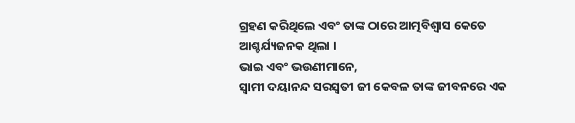ଗ୍ରହଣ କରିଥିଲେ ଏବଂ ତାଙ୍କ ଠାରେ ଆତ୍ମବିଶ୍ୱାସ କେତେ ଆଶ୍ଚର୍ଯ୍ୟଜନକ ଥିଲା ।
ଭାଇ ଏବଂ ଭଉଣୀମାନେ,
ସ୍ୱାମୀ ଦୟାନନ୍ଦ ସରସ୍ୱତୀ ଜୀ କେବଳ ତାଙ୍କ ଜୀବନରେ ଏକ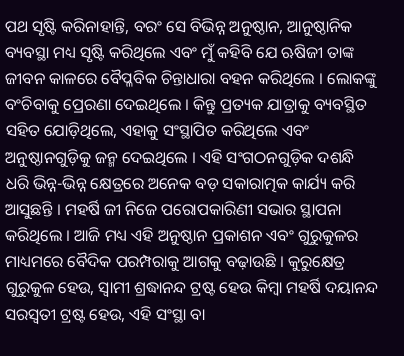ପଥ ସୃଷ୍ଟି କରିନାହାନ୍ତି, ବରଂ ସେ ବିଭିନ୍ନ ଅନୁଷ୍ଠାନ, ଆନୁଷ୍ଠାନିକ ବ୍ୟବସ୍ଥା ମଧ୍ୟ ସୃଷ୍ଟି କରିଥିଲେ ଏବଂ ମୁଁ କହିବି ଯେ ଋଷିଜୀ ତାଙ୍କ ଜୀବନ କାଳରେ ବୈପ୍ଳବିକ ଚିନ୍ତାଧାରା ବହନ କରିଥିଲେ । ଲୋକଙ୍କୁ ବଂଚିବାକୁ ପ୍ରେରଣା ଦେଇଥିଲେ । କିନ୍ତୁ ପ୍ରତ୍ୟକ ଯାତ୍ରାକୁ ବ୍ୟବସ୍ଥିତ ସହିତ ଯୋଡ଼ିଥିଲେ, ଏହାକୁ ସଂସ୍ଥାପିତ କରିଥିଲେ ଏବଂ ଅନୁଷ୍ଠାନଗୁଡ଼ିକୁ ଜନ୍ମ ଦେଇଥିଲେ । ଏହି ସଂଗଠନଗୁଡ଼ିକ ଦଶନ୍ଧି ଧରି ଭିନ୍ନ-ଭିନ୍ନ କ୍ଷେତ୍ରରେ ଅନେକ ବଡ଼ ସକାରାତ୍ମକ କାର୍ଯ୍ୟ କରି ଆସୁଛନ୍ତି । ମହର୍ଷି ଜୀ ନିଜେ ପରୋପକାରିଣୀ ସଭାର ସ୍ଥାପନା କରିଥିଲେ । ଆଜି ମଧ୍ୟ ଏହି ଅନୁଷ୍ଠାନ ପ୍ରକାଶନ ଏବଂ ଗୁରୁକୁଳର ମାଧ୍ୟମରେ ବୈଦିକ ପରମ୍ପରାକୁ ଆଗକୁ ବଢ଼ାଉଛି । କୁରୁକ୍ଷେତ୍ର ଗୁରୁକୁଳ ହେଉ, ସ୍ୱାମୀ ଶ୍ରଦ୍ଧାନନ୍ଦ ଟ୍ରଷ୍ଟ ହେଉ କିମ୍ବା ମହର୍ଷି ଦୟାନନ୍ଦ ସରସ୍ୱତୀ ଟ୍ରଷ୍ଟ ହେଉ, ଏହି ସଂସ୍ଥା ବା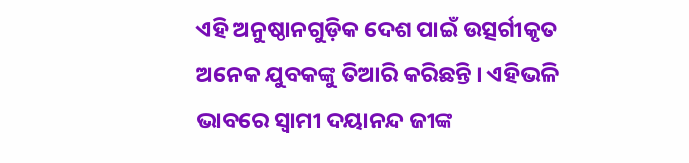ଏହି ଅନୁଷ୍ଠାନଗୁଡ଼ିକ ଦେଶ ପାଇଁ ଉତ୍ସର୍ଗୀକୃତ ଅନେକ ଯୁବକଙ୍କୁ ତିଆରି କରିଛନ୍ତି । ଏହିଭଳି ଭାବରେ ସ୍ୱାମୀ ଦୟାନନ୍ଦ ଜୀଙ୍କ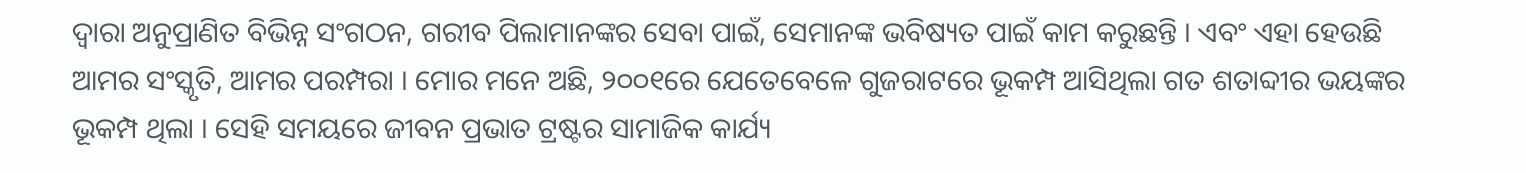ଦ୍ୱାରା ଅନୁପ୍ରାଣିତ ବିଭିନ୍ନ ସଂଗଠନ, ଗରୀବ ପିଲାମାନଙ୍କର ସେବା ପାଇଁ, ସେମାନଙ୍କ ଭବିଷ୍ୟତ ପାଇଁ କାମ କରୁଛନ୍ତି । ଏବଂ ଏହା ହେଉଛି ଆମର ସଂସ୍କୃତି, ଆମର ପରମ୍ପରା । ମୋର ମନେ ଅଛି, ୨୦୦୧ରେ ଯେତେବେଳେ ଗୁଜରାଟରେ ଭୂକମ୍ପ ଆସିଥିଲା ଗତ ଶତାବ୍ଦୀର ଭୟଙ୍କର ଭୂକମ୍ପ ଥିଲା । ସେହି ସମୟରେ ଜୀବନ ପ୍ରଭାତ ଟ୍ରଷ୍ଟର ସାମାଜିକ କାର୍ଯ୍ୟ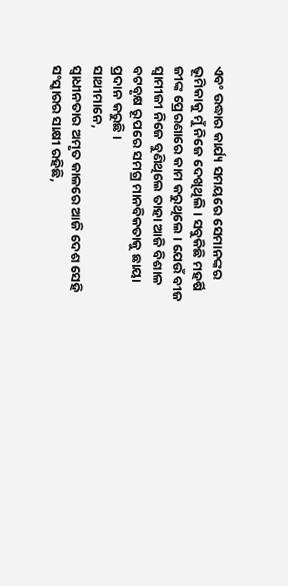ଏବଂ ଉଦ୍ଧାର କାର୍ଯ୍ୟ ସମୟରେ ସେମାନଙ୍କର ଭୂମିକାକୁ ମୁଁ ନିଜେ ଦେଖିଥିଲି । ସବୁକିଛି ମହର୍ଷି ଜୀଙ୍କ ପ୍ରେରଣାରେ କାମ କରୁଥିଲେ । ଯେଉଁ ବୀଜ ସ୍ୱାମୀଜୀ ନିଜେ ବୁଣିଥିଲେ ତାହା ଆଜି ବିଶାଳ ବଟବୃକ୍ଷ ରୂପରେ ସମଗ୍ର ମାନବିକତାକୁ ଛାୟା ପ୍ରଦାନ କରୁଛି ।
ସାଥୀମାନେ,
ସ୍ୱାଧୀନତାର ଅମୃତ କାଳରେ ଆଜି ଦେଶ ସେହି ସଂସ୍କାରର ସାକ୍ଷୀ ରହିଛି,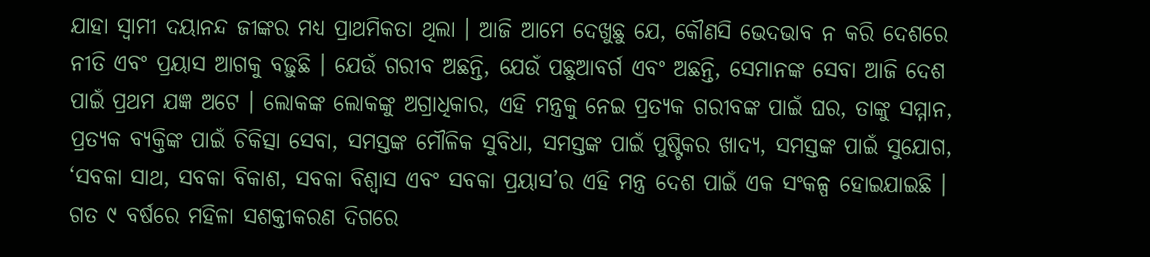ଯାହା ସ୍ୱାମୀ ଦୟାନନ୍ଦ ଜୀଙ୍କର ମଧ୍ୟ ପ୍ରାଥମିକତା ଥିଲା । ଆଜି ଆମେ ଦେଖୁଛୁ ଯେ, କୌଣସି ଭେଦଭାବ ନ କରି ଦେଶରେ ନୀତି ଏବଂ ପ୍ରୟାସ ଆଗକୁ ବଢ଼ୁଛି । ଯେଉଁ ଗରୀବ ଅଛନ୍ତି, ଯେଉଁ ପଛୁଆବର୍ଗ ଏବଂ ଅଛନ୍ତି, ସେମାନଙ୍କ ସେବା ଆଜି ଦେଶ ପାଇଁ ପ୍ରଥମ ଯଜ୍ଞ ଅଟେ । ଲୋକଙ୍କ ଲୋକଙ୍କୁ ଅଗ୍ରାଧିକାର, ଏହି ମନ୍ତ୍ରକୁ ନେଇ ପ୍ରତ୍ୟକ ଗରୀବଙ୍କ ପାଇଁ ଘର, ତାଙ୍କୁ ସମ୍ମାନ, ପ୍ରତ୍ୟକ ବ୍ୟକ୍ତିଙ୍କ ପାଇଁ ଚିକିତ୍ସା ସେବା, ସମସ୍ତଙ୍କ ମୌଳିକ ସୁବିଧା, ସମସ୍ତଙ୍କ ପାଇଁ ପୁଷ୍ଟିକର ଖାଦ୍ୟ, ସମସ୍ତଙ୍କ ପାଇଁ ସୁଯୋଗ, ‘ସବକା ସାଥ, ସବକା ବିକାଶ, ସବକା ବିଶ୍ୱାସ ଏବଂ ସବକା ପ୍ରୟାସ’ର ଏହି ମନ୍ତ୍ର ଦେଶ ପାଇଁ ଏକ ସଂକଳ୍ପ ହୋଇଯାଇଛି । ଗତ ୯ ବର୍ଷରେ ମହିଳା ସଶକ୍ତୀକରଣ ଦିଗରେ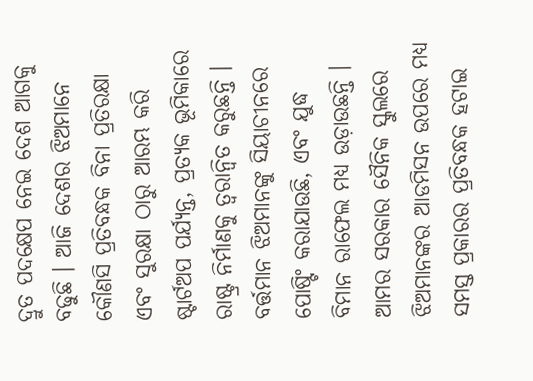ଦ୍ରୁତ ପଦକ୍ଷେପ ନେଇ ଦେଶ ଆଗକୁ ବଢୁଛି । ଆଜି ଦେଶର ଝିଅମାନେ କୌଣସି ପ୍ରତିବନ୍ଧକ ବିନା ପ୍ରତିରକ୍ଷା ଏବଂ ସୁରକ୍ଷା ଠାରୁ ଆରମ୍ଭ କରି ଷ୍ଟାର୍ଟଅପ ପର୍ଯ୍ୟନ୍ତ, ପ୍ରତ୍ୟକ ଭୂମିକାରେ ରାଷ୍ଟ୍ର ନିର୍ମାଣକୁ ତ୍ୱରାନ୍ୱିତ କରୁଛନ୍ତି । ବର୍ତ୍ତମାନ ଝିଅମାନଙ୍କୁ ସିୟାଚୀନରେ ପୋଷ୍ଟିଂ କରାଯାଉଛି, ଏବଂ ଯୁଦ୍ଧ ବିମାନ ରାଫେଲ ମଧ୍ୟ ଉଡ଼ାଉଛନ୍ତି । ଆମର ସରକାର ସୈନିକ ସ୍କୁଲରେ ଝିଅମାନଙ୍କର ଆଡମିସନ ଉପରେ ମଧ୍ୟ ସମସ୍ତ ପ୍ରକାରର ପ୍ରତିବନ୍ଧକ ହଟାଇ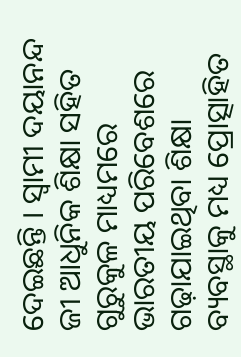ଦେଇଛନ୍ତି । ସ୍ୱାମୀ ଦୟାନନ୍ଦ ଜୀ ଆଧୁନିକ ଶିକ୍ଷା ସହିତ ଗୁରୁକୁଳ ମାଧ୍ୟମରେ ଭାରତୀୟ ପରିବେଶରେ ଗଢ଼ାଯାଇଥିବା ଶିକ୍ଷା ବ୍ୟବସ୍ଥାକୁ ମଧ୍ୟ ପ୍ରୋତ୍ସାହିତ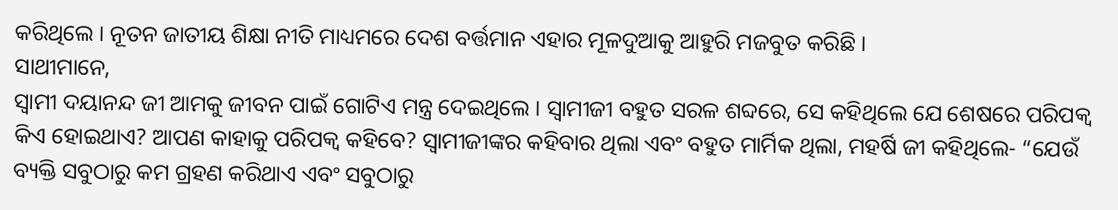କରିଥିଲେ । ନୂତନ ଜାତୀୟ ଶିକ୍ଷା ନୀତି ମାଧ୍ୟମରେ ଦେଶ ବର୍ତ୍ତମାନ ଏହାର ମୂଳଦୁଆକୁ ଆହୁରି ମଜବୁତ କରିଛି ।
ସାଥୀମାନେ,
ସ୍ୱାମୀ ଦୟାନନ୍ଦ ଜୀ ଆମକୁ ଜୀବନ ପାଇଁ ଗୋଟିଏ ମନ୍ତ୍ର ଦେଇଥିଲେ । ସ୍ୱାମୀଜୀ ବହୁତ ସରଳ ଶବ୍ଦରେ, ସେ କହିଥିଲେ ଯେ ଶେଷରେ ପରିପକ୍ୱ କିଏ ହୋଇଥାଏ? ଆପଣ କାହାକୁ ପରିପକ୍ୱ କହିବେ? ସ୍ୱାମୀଜୀଙ୍କର କହିବାର ଥିଲା ଏବଂ ବହୁତ ମାର୍ମିକ ଥିଲା, ମହର୍ଷି ଜୀ କହିଥିଲେ- “ଯେଉଁ ବ୍ୟକ୍ତି ସବୁଠାରୁ କମ ଗ୍ରହଣ କରିଥାଏ ଏବଂ ସବୁଠାରୁ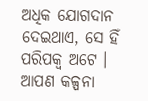ଅଧିକ ଯୋଗଦାନ ଦେଇଥାଏ, ସେ ହିଁ ପରିପକ୍ୱ ଅଟେ । ଆପଣ କଳ୍ପନା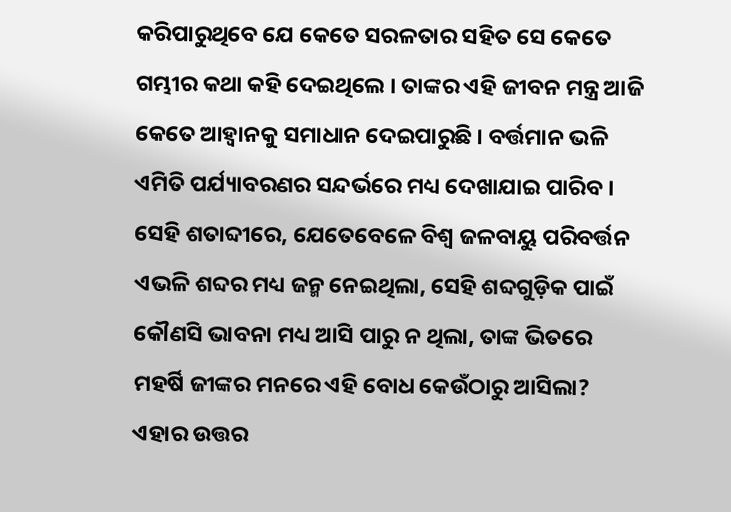କରିପାରୁଥିବେ ଯେ କେତେ ସରଳତାର ସହିତ ସେ କେତେ ଗମ୍ଭୀର କଥା କହି ଦେଇଥିଲେ । ତାଙ୍କର ଏହି ଜୀବନ ମନ୍ତ୍ର ଆଜି କେତେ ଆହ୍ୱାନକୁ ସମାଧାନ ଦେଇପାରୁଛି । ବର୍ତ୍ତମାନ ଭଳି ଏମିତି ପର୍ଯ୍ୟାବରଣର ସନ୍ଦର୍ଭରେ ମଧ୍ୟ ଦେଖାଯାଇ ପାରିବ । ସେହି ଶତାବ୍ଦୀରେ, ଯେତେବେଳେ ବିଶ୍ୱ ଜଳବାୟୁ ପରିବର୍ତ୍ତନ ଏଭଳି ଶବ୍ଦର ମଧ୍ୟ ଜନ୍ମ ନେଇଥିଲା, ସେହି ଶବ୍ଦଗୁଡ଼ିକ ପାଇଁ କୌଣସି ଭାବନା ମଧ୍ୟ ଆସି ପାରୁ ନ ଥିଲା, ତାଙ୍କ ଭିତରେ ମହର୍ଷି ଜୀଙ୍କର ମନରେ ଏହି ବୋଧ କେଉଁଠାରୁ ଆସିଲା? ଏହାର ଉତ୍ତର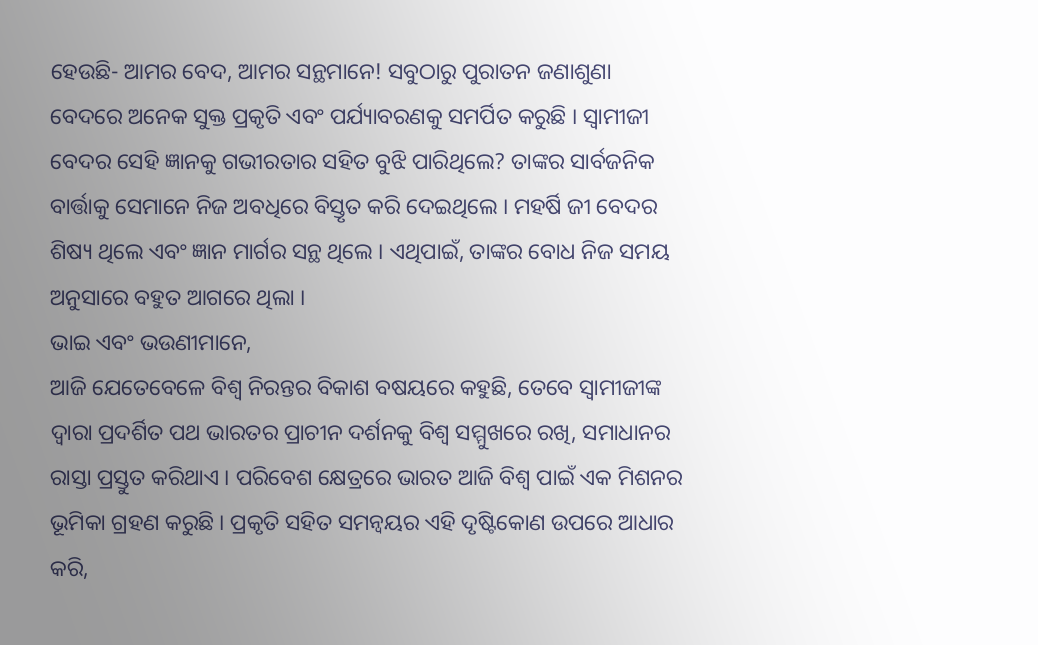ହେଉଛି- ଆମର ବେଦ, ଆମର ସନ୍ଥମାନେ! ସବୁଠାରୁ ପୁରାତନ ଜଣାଶୁଣା ବେଦରେ ଅନେକ ସୁକ୍ତ ପ୍ରକୃତି ଏବଂ ପର୍ଯ୍ୟାବରଣକୁ ସମର୍ପିତ କରୁଛି । ସ୍ୱାମୀଜୀ ବେଦର ସେହି ଜ୍ଞାନକୁ ଗଭୀରତାର ସହିତ ବୁଝି ପାରିଥିଲେ? ତାଙ୍କର ସାର୍ବଜନିକ ବାର୍ତ୍ତାକୁ ସେମାନେ ନିଜ ଅବଧିରେ ବିସ୍ତୃତ କରି ଦେଇଥିଲେ । ମହର୍ଷି ଜୀ ବେଦର ଶିଷ୍ୟ ଥିଲେ ଏବଂ ଜ୍ଞାନ ମାର୍ଗର ସନ୍ଥ ଥିଲେ । ଏଥିପାଇଁ, ତାଙ୍କର ବୋଧ ନିଜ ସମୟ ଅନୁସାରେ ବହୁତ ଆଗରେ ଥିଲା ।
ଭାଇ ଏବଂ ଭଉଣୀମାନେ,
ଆଜି ଯେତେବେଳେ ବିଶ୍ୱ ନିରନ୍ତର ବିକାଶ ବଷୟରେ କହୁଛି, ତେବେ ସ୍ୱାମୀଜୀଙ୍କ ଦ୍ୱାରା ପ୍ରଦର୍ଶିତ ପଥ ଭାରତର ପ୍ରାଚୀନ ଦର୍ଶନକୁ ବିଶ୍ୱ ସମ୍ମୁଖରେ ରଖି, ସମାଧାନର ରାସ୍ତା ପ୍ରସ୍ତୁତ କରିଥାଏ । ପରିବେଶ କ୍ଷେତ୍ରରେ ଭାରତ ଆଜି ବିଶ୍ୱ ପାଇଁ ଏକ ମିଶନର ଭୂମିକା ଗ୍ରହଣ କରୁଛି । ପ୍ରକୃତି ସହିତ ସମନ୍ୱୟର ଏହି ଦୃଷ୍ଟିକୋଣ ଉପରେ ଆଧାର କରି,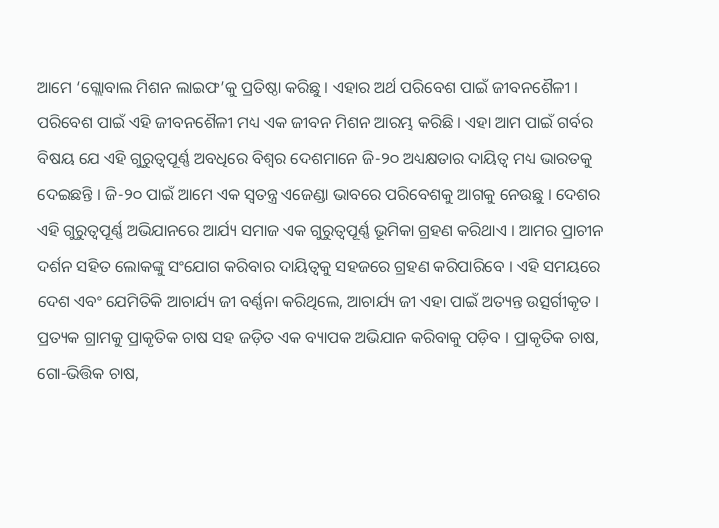ଆମେ ‘ଗ୍ଲୋବାଲ ମିଶନ ଲାଇଫ’କୁ ପ୍ରତିଷ୍ଠା କରିଛୁ । ଏହାର ଅର୍ଥ ପରିବେଶ ପାଇଁ ଜୀବନଶୈଳୀ । ପରିବେଶ ପାଇଁ ଏହି ଜୀବନଶୈଳୀ ମଧ୍ୟ ଏକ ଜୀବନ ମିଶନ ଆରମ୍ଭ କରିଛି । ଏହା ଆମ ପାଇଁ ଗର୍ବର ବିଷୟ ଯେ ଏହି ଗୁରୁତ୍ୱପୂର୍ଣ୍ଣ ଅବଧିରେ ବିଶ୍ୱର ଦେଶମାନେ ଜି-୨୦ ଅଧ୍ୟକ୍ଷତାର ଦାୟିତ୍ୱ ମଧ୍ୟ ଭାରତକୁ ଦେଇଛନ୍ତି । ଜି-୨୦ ପାଇଁ ଆମେ ଏକ ସ୍ୱତନ୍ତ୍ର ଏଜେଣ୍ଡା ଭାବରେ ପରିବେଶକୁ ଆଗକୁ ନେଉଛୁ । ଦେଶର ଏହି ଗୁରୁତ୍ୱପୂର୍ଣ୍ଣ ଅଭିଯାନରେ ଆର୍ଯ୍ୟ ସମାଜ ଏକ ଗୁରୁତ୍ୱପୂର୍ଣ୍ଣ ଭୂମିକା ଗ୍ରହଣ କରିଥାଏ । ଆମର ପ୍ରାଚୀନ ଦର୍ଶନ ସହିତ ଲୋକଙ୍କୁ ସଂଯୋଗ କରିବାର ଦାୟିତ୍ୱକୁ ସହଜରେ ଗ୍ରହଣ କରିପାରିବେ । ଏହି ସମୟରେ ଦେଶ ଏବଂ ଯେମିତିକି ଆଚାର୍ଯ୍ୟ ଜୀ ବର୍ଣ୍ଣନା କରିଥିଲେ, ଆଚାର୍ଯ୍ୟ ଜୀ ଏହା ପାଇଁ ଅତ୍ୟନ୍ତ ଉତ୍ସର୍ଗୀକୃତ । ପ୍ରତ୍ୟକ ଗ୍ରାମକୁ ପ୍ରାକୃତିକ ଚାଷ ସହ ଜଡ଼ିତ ଏକ ବ୍ୟାପକ ଅଭିଯାନ କରିବାକୁ ପଡ଼ିବ । ପ୍ରାକୃତିକ ଚାଷ, ଗୋ-ଭିତ୍ତିକ ଚାଷ,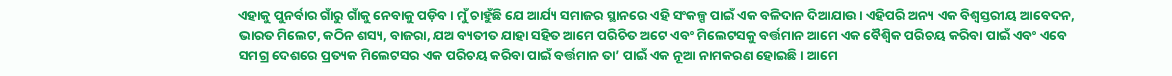ଏହାକୁ ପୁନର୍ବାର ଗାଁରୁ ଗାଁକୁ ନେବାକୁ ପଡ଼ିବ । ମୁଁ ଚାହୁଁଛି ଯେ ଆର୍ଯ୍ୟ ସମାଜର ସ୍ଥାନରେ ଏହି ସଂକଳ୍ପ ପାଇଁ ଏକ ବଳିଦାନ ଦିଆଯାଉ । ଏହିପରି ଅନ୍ୟ ଏକ ବିଶ୍ୱସ୍ତରୀୟ ଆବେଦନ, ଭାରତ ମିଲେଟ, କଠିନ ଶସ୍ୟ, ବାଜରା, ଯଅ ବ୍ୟତୀତ ଯାହା ସହିତ ଆମେ ପରିଚିତ ଅଟେ ଏବଂ ମିଲେଟସକୁ ବର୍ତ୍ତମାନ ଆମେ ଏକ ବୈଶ୍ୱିକ ପରିଚୟ କରିବା ପାଇଁ ଏବଂ ଏବେ ସମଗ୍ର ଦେଶରେ ପ୍ରତ୍ୟକ ମିଲେଟସର ଏକ ପରିଚୟ କରିବା ପାଇଁ ବର୍ତ୍ତମାନ ତା’ ପାଇଁ ଏକ ନୂଆ ନାମକରଣ ହୋଇଛି । ଆମେ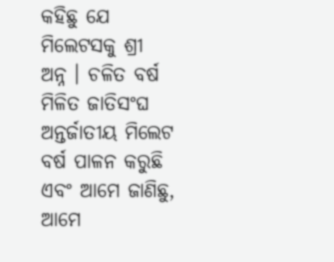କହିଛୁ ଯେ ମିଲେଟସକୁ ଶ୍ରୀ ଅନ୍ନ । ଚଳିତ ବର୍ଷ ମିଳିତ ଜାତିସଂଘ ଅନ୍ତର୍ଜାତୀୟ ମିଲେଟ ବର୍ଷ ପାଳନ କରୁଛି ଏବଂ ଆମେ ଜାଣିଛୁ, ଆମେ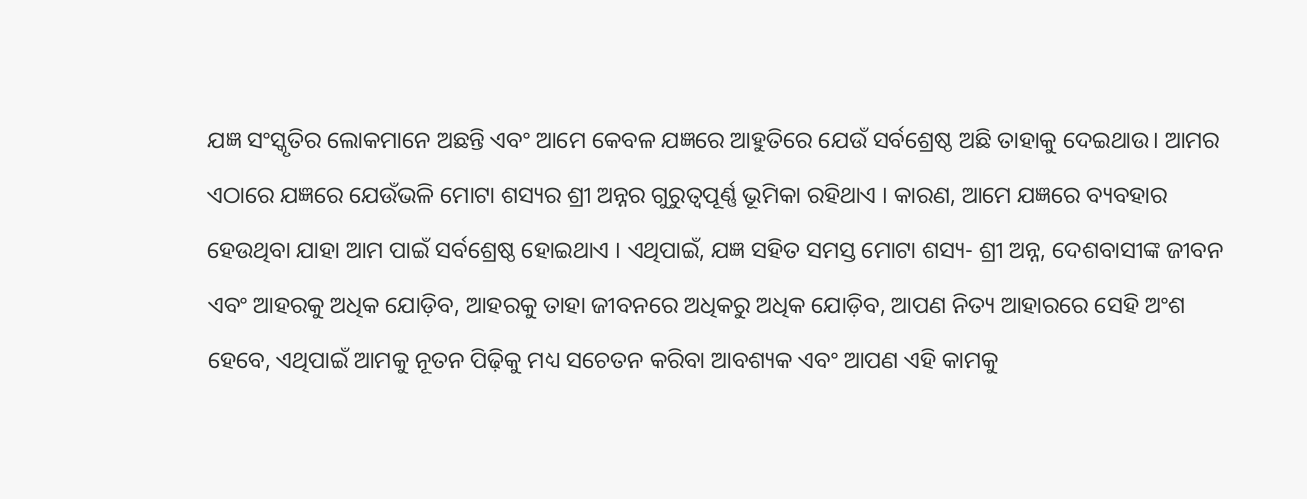ଯଜ୍ଞ ସଂସ୍କୃତିର ଲୋକମାନେ ଅଛନ୍ତି ଏବଂ ଆମେ କେବଳ ଯଜ୍ଞରେ ଆହୁତିରେ ଯେଉଁ ସର୍ବଶ୍ରେଷ୍ଠ ଅଛି ତାହାକୁ ଦେଇଥାଉ। ଆମର ଏଠାରେ ଯଜ୍ଞରେ ଯେଉଁଭଳି ମୋଟା ଶସ୍ୟର ଶ୍ରୀ ଅନ୍ନର ଗୁରୁତ୍ୱପୂର୍ଣ୍ଣ ଭୂମିକା ରହିଥାଏ । କାରଣ, ଆମେ ଯଜ୍ଞରେ ବ୍ୟବହାର ହେଉଥିବା ଯାହା ଆମ ପାଇଁ ସର୍ବଶ୍ରେଷ୍ଠ ହୋଇଥାଏ । ଏଥିପାଇଁ, ଯଜ୍ଞ ସହିତ ସମସ୍ତ ମୋଟା ଶସ୍ୟ- ଶ୍ରୀ ଅନ୍ନ, ଦେଶବାସୀଙ୍କ ଜୀବନ ଏବଂ ଆହରକୁ ଅଧିକ ଯୋଡ଼ିବ, ଆହରକୁ ତାହା ଜୀବନରେ ଅଧିକରୁ ଅଧିକ ଯୋଡ଼ିବ, ଆପଣ ନିତ୍ୟ ଆହାରରେ ସେହି ଅଂଶ ହେବେ, ଏଥିପାଇଁ ଆମକୁ ନୂତନ ପିଢ଼ିକୁ ମଧ୍ୟ ସଚେତନ କରିବା ଆବଶ୍ୟକ ଏବଂ ଆପଣ ଏହି କାମକୁ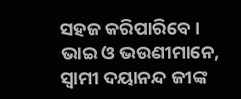ସହଜ କରିପାରିବେ ।
ଭାଇ ଓ ଭଉଣୀମାନେ,
ସ୍ୱାମୀ ଦୟାନନ୍ଦ ଜୀଙ୍କ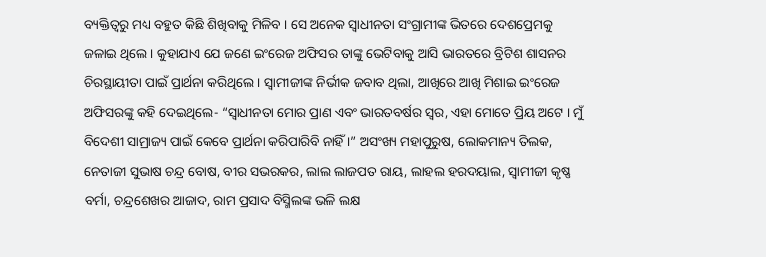ବ୍ୟକ୍ତିତ୍ୱରୁ ମଧ୍ୟ ବହୁତ କିଛି ଶିଖିବାକୁ ମିଳିବ । ସେ ଅନେକ ସ୍ୱାଧୀନତା ସଂଗ୍ରାମୀଙ୍କ ଭିତରେ ଦେଶପ୍ରେମକୁ ଜଳାଇ ଥିଲେ । କୁହାଯାଏ ଯେ ଜଣେ ଇଂରେଜ ଅଫିସର ତାଙ୍କୁ ଭେଟିବାକୁ ଆସି ଭାରତରେ ବ୍ରିଟିଶ ଶାସନର ଚିରସ୍ଥାୟୀତା ପାଇଁ ପ୍ରାର୍ଥନା କରିଥିଲେ । ସ୍ୱାମୀଜୀଙ୍କ ନିର୍ଭୀକ ଜବାବ ଥିଲା, ଆଖିରେ ଆଖି ମିଶାଇ ଇଂରେଜ ଅଫିସରଙ୍କୁ କହି ଦେଇଥିଲେ- “ସ୍ୱାଧୀନତା ମୋର ପ୍ରାଣ ଏବଂ ଭାରତବର୍ଷର ସ୍ୱର, ଏହା ମୋତେ ପ୍ରିୟ ଅଟେ । ମୁଁ ବିଦେଶୀ ସାମ୍ରାଜ୍ୟ ପାଇଁ କେବେ ପ୍ରାର୍ଥନା କରିପାରିବି ନାହିଁ ।” ଅସଂଖ୍ୟ ମହାପୁରୁଷ, ଲୋକମାନ୍ୟ ତିଲକ, ନେତାଜୀ ସୁଭାଷ ଚନ୍ଦ୍ର ବୋଷ, ବୀର ସଭରକର, ଲାଲ ଲାଜପତ ରାୟ, ଲାହଲ ହରଦୟାଲ, ସ୍ୱାମୀଜୀ କୃଷ୍ଣ ବର୍ମା, ଚନ୍ଦ୍ରଶେଖର ଆଜାଦ, ରାମ ପ୍ରସାଦ ବିସ୍ମିଲଙ୍କ ଭଳି ଲକ୍ଷ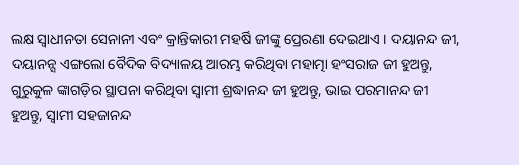ଲକ୍ଷ ସ୍ୱାଧୀନତା ସେନାନୀ ଏବଂ କ୍ରାନ୍ତିକାରୀ ମହର୍ଷି ଜୀଙ୍କୁ ପ୍ରେରଣା ଦେଇଥାଏ । ଦୟାନନ୍ଦ ଜୀ, ଦୟାନନ୍ସ ଏଙ୍ଗଲୋ ବୈଦିକ ବିଦ୍ୟାଳୟ ଆରମ୍ଭ କରିଥିବା ମହାତ୍ମା ହଂସରାଜ ଜୀ ହୁଅନ୍ତୁ, ଗୁରୁକୁଳ ଙ୍କାଗଡ଼ିର ସ୍ଥାପନା କରିଥିବା ସ୍ୱାମୀ ଶ୍ରଦ୍ଧାନନ୍ଦ ଜୀ ହୁଅନ୍ତୁ, ଭାଇ ପରମାନନ୍ଦ ଜୀ ହୁଅନ୍ତୁ, ସ୍ୱାମୀ ସହଜାନନ୍ଦ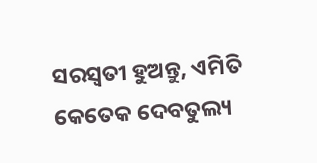ସରସ୍ୱତୀ ହୁଅନ୍ତୁ, ଏମିତି କେତେକ ଦେବତୁଲ୍ୟ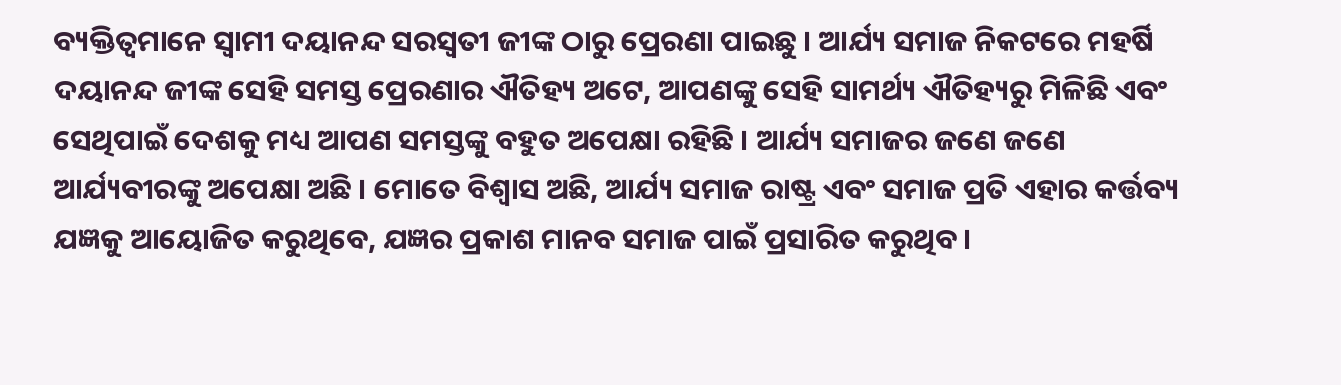ବ୍ୟକ୍ତିତ୍ୱମାନେ ସ୍ୱାମୀ ଦୟାନନ୍ଦ ସରସ୍ୱତୀ ଜୀଙ୍କ ଠାରୁ ପ୍ରେରଣା ପାଇଛୁ । ଆର୍ଯ୍ୟ ସମାଜ ନିକଟରେ ମହର୍ଷି ଦୟାନନ୍ଦ ଜୀଙ୍କ ସେହି ସମସ୍ତ ପ୍ରେରଣାର ଐତିହ୍ୟ ଅଟେ, ଆପଣଙ୍କୁ ସେହି ସାମର୍ଥ୍ୟ ଐତିହ୍ୟରୁ ମିଳିଛି ଏବଂ ସେଥିପାଇଁ ଦେଶକୁ ମଧ୍ୟ ଆପଣ ସମସ୍ତଙ୍କୁ ବହୁତ ଅପେକ୍ଷା ରହିଛି । ଆର୍ଯ୍ୟ ସମାଜର ଜଣେ ଜଣେ ଆର୍ଯ୍ୟବୀରଙ୍କୁ ଅପେକ୍ଷା ଅଛି । ମୋତେ ବିଶ୍ୱାସ ଅଛି, ଆର୍ଯ୍ୟ ସମାଜ ରାଷ୍ଟ୍ର ଏବଂ ସମାଜ ପ୍ରତି ଏହାର କର୍ତ୍ତବ୍ୟ ଯଜ୍ଞକୁ ଆୟୋଜିତ କରୁଥିବେ, ଯଜ୍ଞର ପ୍ରକାଶ ମାନବ ସମାଜ ପାଇଁ ପ୍ରସାରିତ କରୁଥିବ ।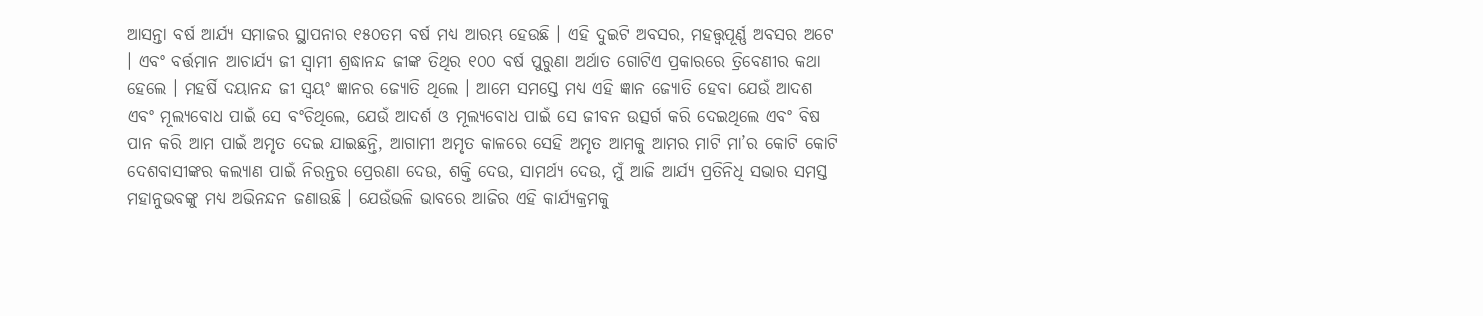ଆସନ୍ତା ବର୍ଷ ଆର୍ଯ୍ୟ ସମାଜର ସ୍ଥାପନାର ୧୫୦ତମ ବର୍ଷ ମଧ୍ୟ ଆରମ୍ଭ ହେଉଛି । ଏହି ଦୁଇଟି ଅବସର, ମହତ୍ତ୍ୱପୂର୍ଣ୍ଣ ଅବସର ଅଟେ । ଏବଂ ବର୍ତ୍ତମାନ ଆଚାର୍ଯ୍ୟ ଜୀ ସ୍ୱାମୀ ଶ୍ରଦ୍ଧାନନ୍ଦ ଜୀଙ୍କ ତିଥିର ୧୦୦ ବର୍ଷ ପୁରୁଣା ଅର୍ଥାତ ଗୋଟିଏ ପ୍ରକାରରେ ତ୍ରିବେଣୀର କଥା ହେଲେ । ମହର୍ଷି ଦୟାନନ୍ଦ ଜୀ ସ୍ୱୟଂ ଜ୍ଞାନର ଜ୍ୟୋତି ଥିଲେ । ଆମେ ସମସ୍ତେ ମଧ୍ୟ ଏହି ଜ୍ଞାନ ଜ୍ୟୋତି ହେବା ଯେଉଁ ଆଦଶ ଏବଂ ମୂଲ୍ୟବୋଧ ପାଇଁ ସେ ବଂଚିଥିଲେ, ଯେଉଁ ଆଦର୍ଶ ଓ ମୂଲ୍ୟବୋଧ ପାଇଁ ସେ ଜୀବନ ଉତ୍ସର୍ଗ କରି ଦେଇଥିଲେ ଏବଂ ବିଷ ପାନ କରି ଆମ ପାଇଁ ଅମୃତ ଦେଇ ଯାଇଛନ୍ତି, ଆଗାମୀ ଅମୃତ କାଳରେ ସେହି ଅମୃତ ଆମକୁ ଆମର ମାଟି ମା’ର କୋଟି କୋଟି ଦେଶବାସୀଙ୍କର କଲ୍ୟାଣ ପାଇଁ ନିରନ୍ତର ପ୍ରେରଣା ଦେଉ, ଶକ୍ତି ଦେଉ, ସାମର୍ଥ୍ୟ ଦେଉ, ମୁଁ ଆଜି ଆର୍ଯ୍ୟ ପ୍ରତିନିଧି ସଭାର ସମସ୍ତ ମହାନୁଭବଙ୍କୁ ମଧ୍ୟ ଅଭିନନ୍ଦନ ଜଣାଉଛି । ଯେଉଁଭଳି ଭାବରେ ଆଜିର ଏହି କାର୍ଯ୍ୟକ୍ରମକୁ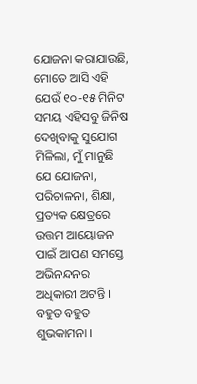ଯୋଜନା କରାଯାଉଛି, ମୋତେ ଆସି ଏହି ଯେଉଁ ୧୦-୧୫ ମିନିଟ ସମୟ ଏହିସବୁ ଜିନିଷ ଦେଖିବାକୁ ସୁଯୋଗ ମିଳିଲା, ମୁଁ ମାନୁଛି ଯେ ଯୋଜନା, ପରିଚାଳନା, ଶିକ୍ଷା, ପ୍ରତ୍ୟକ କ୍ଷେତ୍ରରେ ଉତ୍ତମ ଆୟୋଜନ ପାଇଁ ଆପଣ ସମସ୍ତେ ଅଭିନନ୍ଦନର ଅଧିକାରୀ ଅଟନ୍ତି ।
ବହୁତ ବହୁତ ଶୁଭକାମନା ।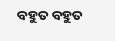ବହୁତ ବହୁତ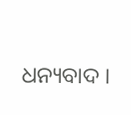ଧନ୍ୟବାଦ ।